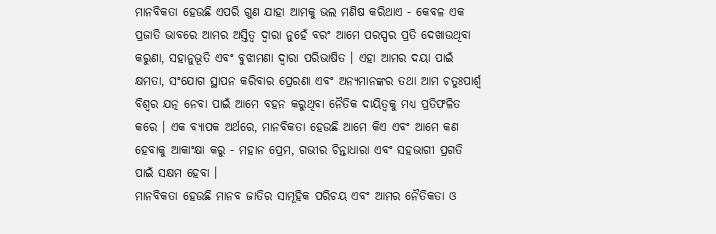ମାନବିକତା ହେଉଛି ଏପରି ଗୁଣ ଯାହା ଆମକୁ ଭଲ ମଣିଷ କରିଥାଏ - କେବଳ ଏକ ପ୍ରଜାତି ଭାବରେ ଆମର ଅସ୍ତିତ୍ୱ ଦ୍ୱାରା ନୁହେଁ ବରଂ ଆମେ ପରସ୍ପର ପ୍ରତି ଦେଖାଉଥିବା କରୁଣା, ସହାନୁଭୂତି ଏବଂ ବୁଝାମଣା ଦ୍ୱାରା ପରିଭାଷିତ । ଏହା ଆମର ଦୟା ପାଇଁ କ୍ଷମତା, ସଂଯୋଗ ସ୍ଥାପନ କରିବାର ପ୍ରେରଣା ଏବଂ ଅନ୍ୟମାନଙ୍କର ତଥା ଆମ ଚତୁଃପାର୍ଶ୍ବ ବିଶ୍ୱର ଯତ୍ନ ନେବା ପାଇଁ ଆମେ ବହନ କରୁଥିବା ନୈତିକ ଦାୟିତ୍ୱକୁ ମଧ୍ୟ ପ୍ରତିଫଳିତ କରେ । ଏକ ବ୍ୟାପକ ଅର୍ଥରେ, ମାନବିକତା ହେଉଛି ଆମେ କିଏ ଏବଂ ଆମେ କଣ ହେବାକୁ ଆକାଂକ୍ଷା କରୁ - ମହାନ ପ୍ରେମ, ଗଭୀର ଚିନ୍ତାଧାରା ଏବଂ ସହଭାଗୀ ପ୍ରଗତି ପାଇଁ ସକ୍ଷମ ହେବା ।
ମାନବିକତା ହେଉଛି ମାନବ ଜାତିର ସାମୂହିକ ପରିଚୟ ଏବଂ ଆମର ନୈତିକତା ଓ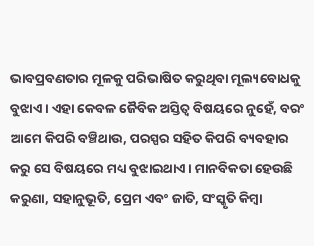ଭାବପ୍ରବଣତାର ମୂଳକୁ ପରିଭାଷିତ କରୁଥିବା ମୂଲ୍ୟବୋଧକୁ ବୁଝାଏ । ଏହା କେବଳ ଜୈବିକ ଅସ୍ତିତ୍ୱ ବିଷୟରେ ନୁହେଁ, ବରଂ ଆମେ କିପରି ବଞ୍ଚିଥାଉ, ପରସ୍ପର ସହିତ କିପରି ବ୍ୟବହାର କରୁ ସେ ବିଷୟରେ ମଧ୍ୟ ବୁଝାଇଥାଏ । ମାନବିକତା ହେଉଛି କରୁଣା, ସହାନୁଭୂତି, ପ୍ରେମ ଏବଂ ଜାତି, ସଂସ୍କୃତି କିମ୍ବା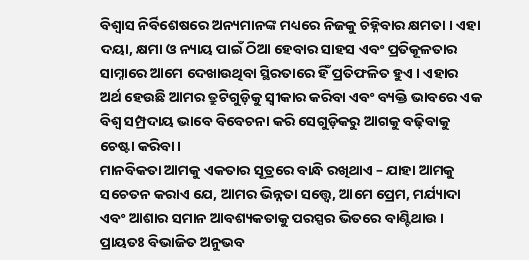ବିଶ୍ୱାସ ନିର୍ବିଶେଷରେ ଅନ୍ୟମାନଙ୍କ ମଧ୍ୟରେ ନିଜକୁ ଚିହ୍ନିବାର କ୍ଷମତା । ଏହା ଦୟା, କ୍ଷମା ଓ ନ୍ୟାୟ ପାଇଁ ଠିଆ ହେବାର ସାହସ ଏବଂ ପ୍ରତିକୂଳତାର ସାମ୍ନାରେ ଆମେ ଦେଖାଉଥିବା ସ୍ଥିରତାରେ ହିଁ ପ୍ରତିଫଳିତ ହୁଏ । ଏହାର ଅର୍ଥ ହେଉଛି ଆମର ତ୍ରୁଟିଗୁଡ଼ିକୁ ସ୍ୱୀକାର କରିବା ଏବଂ ବ୍ୟକ୍ତି ଭାବରେ ଏକ ବିଶ୍ୱ ସମ୍ପ୍ରଦାୟ ଭାବେ ବିବେଚନା କରି ସେଗୁଡ଼ିକରୁ ଆଗକୁ ବଢ଼ିବାକୁ ଚେଷ୍ଟା କରିବା ।
ମାନବିକତା ଆମକୁ ଏକତାର ସୂତ୍ରରେ ବାନ୍ଧି ରଖିଥାଏ – ଯାହା ଆମକୁ ସଚେତନ କରାଏ ଯେ, ଆମର ଭିନ୍ନତା ସତ୍ତ୍ୱେ, ଆମେ ପ୍ରେମ, ମର୍ଯ୍ୟାଦା ଏବଂ ଆଶାର ସମାନ ଆବଶ୍ୟକତାକୁ ପରସ୍ପର ଭିତରେ ବାଣ୍ଟିଥାଉ । ପ୍ରାୟତଃ ବିଭାଜିତ ଅନୁଭବ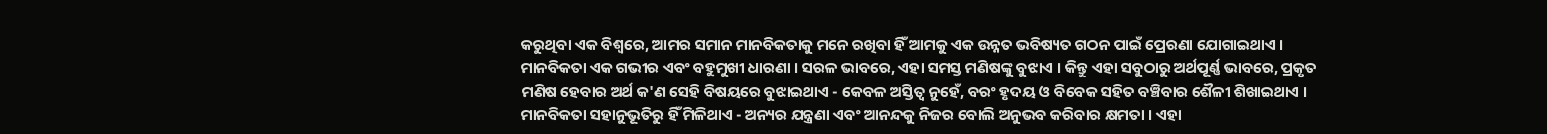କରୁଥିବା ଏକ ବିଶ୍ୱରେ, ଆମର ସମାନ ମାନବିକତାକୁ ମନେ ରଖିବା ହିଁ ଆମକୁ ଏକ ଉନ୍ନତ ଭବିଷ୍ୟତ ଗଠନ ପାଇଁ ପ୍ରେରଣା ଯୋଗାଇଥାଏ ।
ମାନବିକତା ଏକ ଗଭୀର ଏବଂ ବହୁମୁଖୀ ଧାରଣା । ସରଳ ଭାବରେ, ଏହା ସମସ୍ତ ମଣିଷଙ୍କୁ ବୁଝାଏ । କିନ୍ତୁ ଏହା ସବୁଠାରୁ ଅର୍ଥପୂର୍ଣ୍ଣ ଭାବରେ, ପ୍ରକୃତ ମଣିଷ ହେବାର ଅର୍ଥ କ'ଣ ସେହି ବିଷୟରେ ବୁଝାଇଥାଏ - କେବଳ ଅସ୍ତିତ୍ୱ ନୁହେଁ, ବରଂ ହୃଦୟ ଓ ବିବେକ ସହିତ ବଞ୍ଚିବାର ଶୈଳୀ ଶିଖାଇଥାଏ ।
ମାନବିକତା ସହାନୁଭୂତିରୁ ହିଁ ମିଳିଥାଏ - ଅନ୍ୟର ଯନ୍ତ୍ରଣା ଏବଂ ଆନନ୍ଦକୁ ନିଜର ବୋଲି ଅନୁଭବ କରିବାର କ୍ଷମତା । ଏହା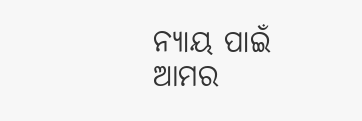ନ୍ୟାୟ ପାଇଁ ଆମର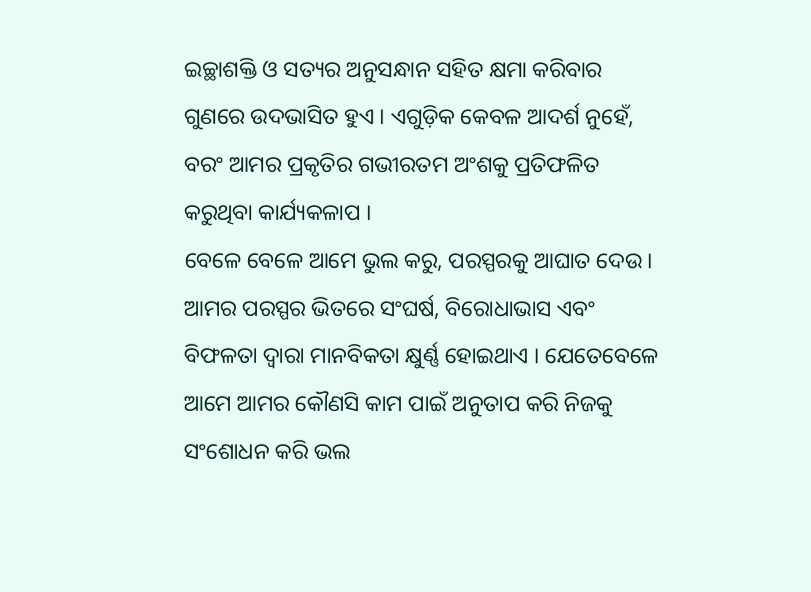ଇଚ୍ଛାଶକ୍ତି ଓ ସତ୍ୟର ଅନୁସନ୍ଧାନ ସହିତ କ୍ଷମା କରିବାର ଗୁଣରେ ଉଦଭାସିତ ହୁଏ । ଏଗୁଡ଼ିକ କେବଳ ଆଦର୍ଶ ନୁହେଁ, ବରଂ ଆମର ପ୍ରକୃତିର ଗଭୀରତମ ଅଂଶକୁ ପ୍ରତିଫଳିତ କରୁଥିବା କାର୍ଯ୍ୟକଳାପ ।
ବେଳେ ବେଳେ ଆମେ ଭୁଲ କରୁ, ପରସ୍ପରକୁ ଆଘାତ ଦେଉ । ଆମର ପରସ୍ପର ଭିତରେ ସଂଘର୍ଷ, ବିରୋଧାଭାସ ଏବଂ ବିଫଳତା ଦ୍ଵାରା ମାନବିକତା କ୍ଷୁର୍ଣ୍ଣ ହୋଇଥାଏ । ଯେତେବେଳେ ଆମେ ଆମର କୌଣସି କାମ ପାଇଁ ଅନୁତାପ କରି ନିଜକୁ ସଂଶୋଧନ କରି ଭଲ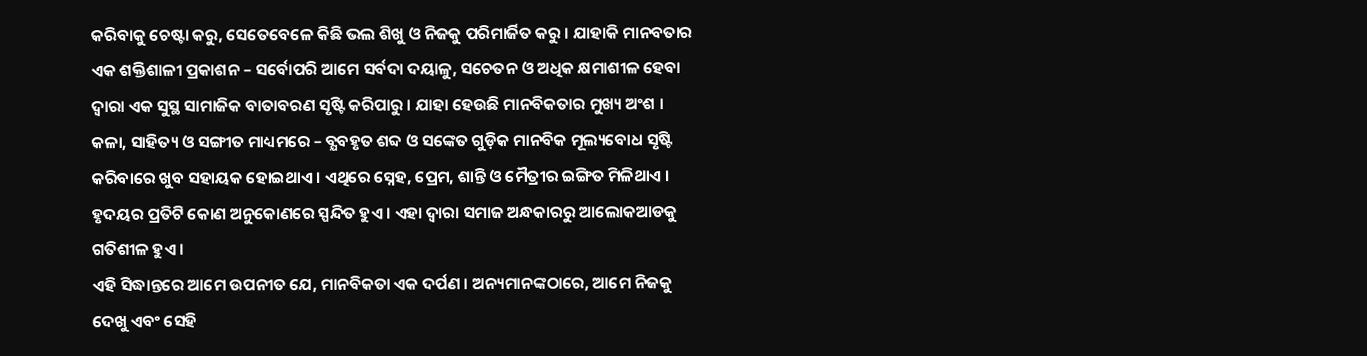କରିବାକୁ ଚେଷ୍ଟା କରୁ, ସେତେବେଳେ କିଛି ଭଲ ଶିଖୁ ଓ ନିଜକୁ ପରିମାର୍ଜିତ କରୁ । ଯାହାକି ମାନବତାର ଏକ ଶକ୍ତିଶାଳୀ ପ୍ରକାଶନ – ସର୍ବୋପରି ଆମେ ସର୍ବଦା ଦୟାଳୁ, ସଚେତନ ଓ ଅଧିକ କ୍ଷମାଶୀଳ ହେବା ଦ୍ଵାରା ଏକ ସୁସ୍ଥ ସାମାଜିକ ବାତାବରଣ ସୃଷ୍ଟି କରିପାରୁ । ଯାହା ହେଉଛି ମାନବିକତାର ମୁଖ୍ୟ ଅଂଶ ।
କଳା, ସାହିତ୍ୟ ଓ ସଙ୍ଗୀତ ମାଧ୍ୟମରେ – ବ୍ଯବହୃତ ଶବ୍ଦ ଓ ସଙ୍କେତ ଗୁଡ଼ିକ ମାନବିକ ମୂଲ୍ୟବୋଧ ସୃଷ୍ଟି କରିବାରେ ଖୁବ ସହାୟକ ହୋଇଥାଏ । ଏଥିରେ ସ୍ନେହ, ପ୍ରେମ, ଶାନ୍ତି ଓ ମୈତ୍ରୀର ଇଙ୍ଗିତ ମିଳିଥାଏ । ହୃଦୟର ପ୍ରତିଟି କୋଣ ଅନୁକୋଣରେ ସ୍ପନ୍ଦିତ ହୁଏ । ଏହା ଦ୍ଵାରା ସମାଜ ଅନ୍ଧକାରରୁ ଆଲୋକଆଡକୁ ଗତିଶୀଳ ହୁଏ ।
ଏହି ସିଦ୍ଧାନ୍ତରେ ଆମେ ଉପନୀତ ଯେ, ମାନବିକତା ଏକ ଦର୍ପଣ । ଅନ୍ୟମାନଙ୍କଠାରେ, ଆମେ ନିଜକୁ ଦେଖୁ ଏବଂ ସେହି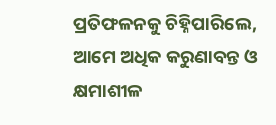ପ୍ରତିଫଳନକୁ ଚିହ୍ନିପାରିଲେ, ଆମେ ଅଧିକ କରୁଣାବନ୍ତ ଓ କ୍ଷମାଶୀଳ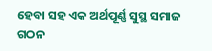ହେବା ସହ ଏକ ଅର୍ଥପୂର୍ଣ୍ଣ ସୁସ୍ଥ ସମାଜ ଗଠନ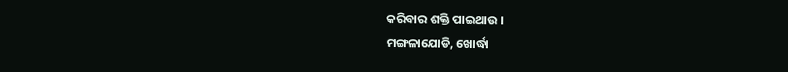କରିବାର ଶକ୍ତି ପାଇଥାଉ ।
ମଙ୍ଗଳାଯୋଡି, ଖୋର୍ଦ୍ଧା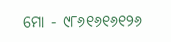ମୋ - ୯୮୬୧୬୧୬୧୨୬